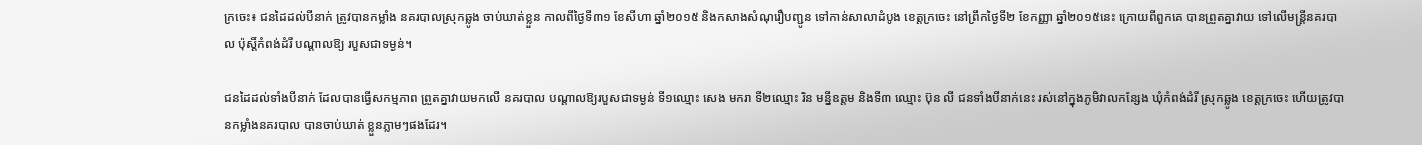ក្រចេះ៖ ជនដៃដល់បីនាក់ ត្រូវបានកម្លាំង នគរបាលស្រុកឆ្លូង ចាប់ឃាត់ខ្លួន កាលពីថ្ងៃទី៣១ ខែសីហា ឆ្នាំ២០១៥ និងកសាងសំណុរឿបញ្ជូន ទៅកាន់សាលាដំបូង ខេត្តក្រចេះ នៅព្រឹកថ្ងៃទី២ ខែកញ្ញា ឆ្នាំ២០១៥នេះ ក្រោយពីពួកគេ បានព្រួតគ្នាវាយ ទៅលើមន្ត្រីនគរបាល ប៉ុស្តិ៍កំពង់ដំរី បណ្តាលឱ្យ របួសជាទម្ងន់។

ជនដៃដល់ទាំងបីនាក់ ដែលបានធ្វើសកម្មភាព ព្រួតគ្នាវាយមកលើ នគរបាល បណ្តាលឱ្យរបួសជាទម្ងន់ ទី១ឈ្មោះ សេង មករា ទី២ឈ្មោះ រិន មន្នីឧត្តម និងទី៣ ឈ្មោះ ប៊ុន លី ជនទាំងបីនាក់នេះ រស់នៅក្នុងភូមិវាលកន្សែង ឃុំកំពង់ដំរី ស្រុកឆ្លូង ខេត្តក្រចេះ ហើយត្រូវបានកម្លាំងនគរបាល បានចាប់ឃាត់ ខ្លួនភ្លាមៗផងដែរ។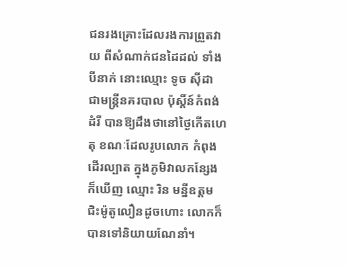ជនរងគ្រោះដែលរងការព្រួតវាយ ពីសំណាក់ជនដៃដល់ ទាំងបីនាក់ នោះឈ្មោះ ទូច ស៊ីដា ជាមន្ត្រីនគរបាល ប៉ុស្តិ៍ន៍កំពង់ដំរី បានឱ្យដឹងថានៅថ្ងៃកើតហេតុ ខណៈដែលរូបលោក កំពុងដើរល្បាត ក្នុងភូមិវាលកន្សែង ក៏ឃើញ ឈ្មោះ រិន មន្នីឧត្តម ជិះម៉ូតូលឿនដូចហោះ លោកក៏បានទៅនិយាយណែនាំ។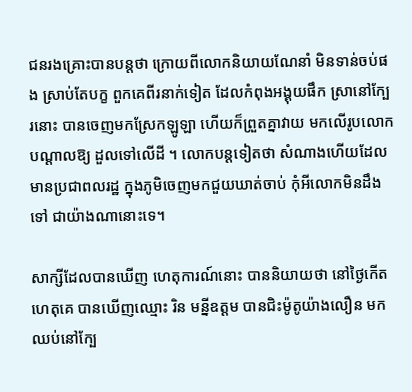ជនរងគ្រោះបានបន្តថា ក្រោយពីលោកនិយាយណែនាំ មិនទាន់ចប់ផង ស្រាប់តែបក្ខ ពួកគេពីរនាក់ទៀត ដែលកំពុងអង្គុយផឹក ស្រានៅក្បែរនោះ បានចេញមកស្រែកឡូឡា ហើយក៏ព្រួតគ្នាវាយ មកលើរូបលោក បណ្តាលឱ្យ ដួលទៅលើដី ។ លោកបន្តទៀតថា សំណាងហើយដែលមានប្រជាពលរដ្ឋ ក្នុងភូមិចេញមកជួយឃាត់ចាប់ កុំអីលោកមិនដឹងទៅ ជាយ៉ាងណានោះទេ។

សាក្សីដែលបានឃើញ ហេតុការណ៍នោះ បាននិយាយថា នៅថ្ងៃកើតហេតុគេ បានឃើញឈ្មោះ រិន មន្នីឧត្តម បានជិះម៉ូតូយ៉ាងលឿន មកឈប់នៅក្បែ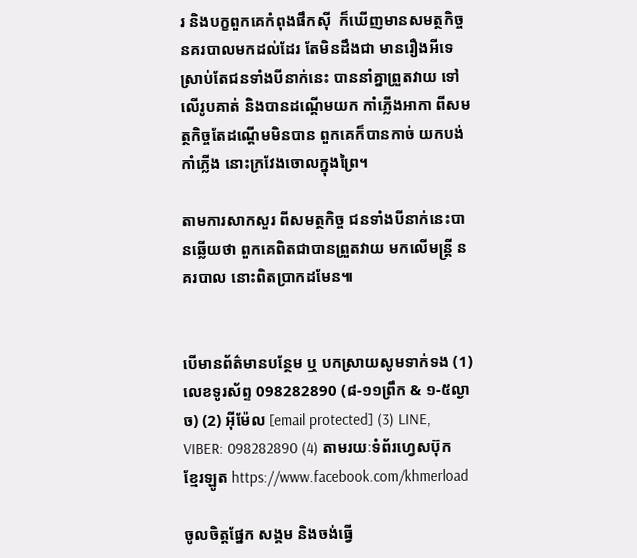រ និងបក្ខពួកគេកំពុងផឹកស៊ី  ក៏ឃើញមានសមត្ថកិច្ច នគរបាលមកដល់ដែរ តែមិនដឹងជា មានរឿងអីទេ ស្រាប់តែជនទាំងបីនាក់នេះ បាននាំគ្នាព្រួតវាយ ទៅលើរូបគាត់ និងបានដណ្តើមយក កាំភ្លើងអាកា ពីសមត្ថកិច្ចតែដណ្តើមមិនបាន ពួកគេក៏បានកាច់ យកបង់កាំភ្លើង នោះក្រវែងចោលក្នុងព្រៃ។

តាមការសាកសួរ ពីសមត្ថកិច្ច ជនទាំងបីនាក់នេះបានឆ្លើយថា ពួកគេពិតជាបានព្រួតវាយ មកលើមន្ត្រី នគរបាល នោះពិតប្រាកដមែន៕


បើមានព័ត៌មានបន្ថែម ឬ បកស្រាយសូមទាក់ទង (1) លេខទូរស័ព្ទ 098282890 (៨-១១ព្រឹក & ១-៥ល្ងាច) (2) អ៊ីម៉ែល [email protected] (3) LINE, VIBER: 098282890 (4) តាមរយៈទំព័រហ្វេសប៊ុកខ្មែរឡូត https://www.facebook.com/khmerload

ចូលចិត្តផ្នែក សង្គម និងចង់ធ្វើ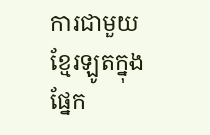ការជាមួយខ្មែរឡូតក្នុងផ្នែក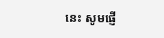នេះ សូមផ្ញើ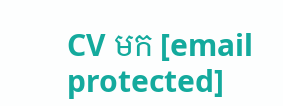CV មក [email protected]